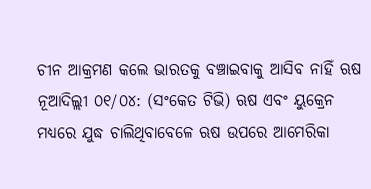ଚୀନ ଆକ୍ରମଣ କଲେ ଭାରତକୁ ବଞ୍ଚାଇବାକୁ ଆସିବ ନାହିଁ ଋଷ
ନୂଆଦିଲ୍ଲୀ ୦୧/୦୪: (ସଂକେତ ଟିଭି) ଋଷ ଏବଂ ୟୁକ୍ରେନ ମଧ୍ଯରେ ଯୁଦ୍ଧ ଚାଲିଥିବାବେଳେ ଋଷ ଉପରେ ଆମେରିକା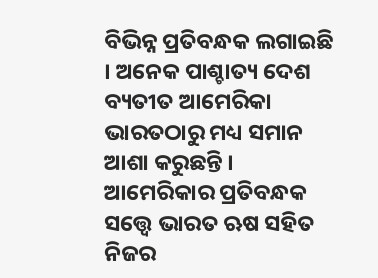ବିଭିନ୍ନ ପ୍ରତିବନ୍ଧକ ଲଗାଇଛି । ଅନେକ ପାଶ୍ଚାତ୍ୟ ଦେଶ ବ୍ୟତୀତ ଆମେରିକା ଭାରତଠାରୁ ମଧ୍ୟ ସମାନ ଆଶା କରୁଛନ୍ତି । ଆମେରିକାର ପ୍ରତିବନ୍ଧକ ସତ୍ତ୍ୱେ ଭାରତ ଋଷ ସହିତ ନିଜର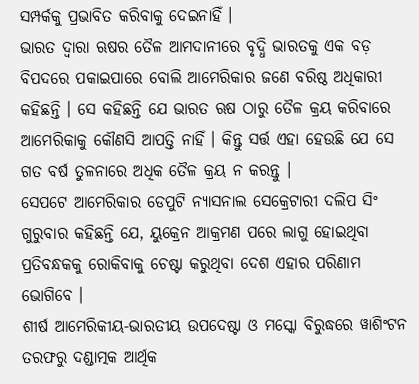ସମ୍ପର୍କକୁ ପ୍ରଭାବିତ କରିବାକୁ ଦେଇନାହିଁ ।
ଭାରତ ଦ୍ୱାରା ଋଷର ତୈଳ ଆମଦାନୀରେ ବୃଦ୍ଧି ଭାରତକୁ ଏକ ବଡ଼ ବିପଦରେ ପକାଇପାରେ ବୋଲି ଆମେରିକାର ଜଣେ ବରିଷ୍ଠ ଅଧିକାରୀ କହିଛନ୍ତି । ସେ କହିଛନ୍ତି ଯେ ଭାରତ ଋଷ ଠାରୁ ତୈଳ କ୍ରୟ କରିବାରେ ଆମେରିକାକୁ କୌଣସି ଆପତ୍ତି ନାହିଁ । କିନ୍ତୁ ସର୍ତ୍ତ ଏହା ହେଉଛି ଯେ ସେ ଗତ ବର୍ଷ ତୁଳନାରେ ଅଧିକ ତୈଳ କ୍ରୟ ନ କରନ୍ତୁ ।
ସେପଟେ ଆମେରିକାର ଡେପୁଟି ନ୍ୟାସନାଲ ସେକ୍ରେଟାରୀ ଦଲିପ ସିଂ ଗୁରୁବାର କହିଛନ୍ତି ଯେ, ୟୁକ୍ରେନ ଆକ୍ରମଣ ପରେ ଲାଗୁ ହୋଇଥିବା ପ୍ରତିବନ୍ଧକକୁ ରୋକିବାକୁ ଚେଷ୍ଟା କରୁଥିବା ଦେଶ ଏହାର ପରିଣାମ ଭୋଗିବେ ।
ଶୀର୍ଷ ଆମେରିକୀୟ-ଭାରତୀୟ ଉପଦେଷ୍ଟା ଓ ମସ୍କୋ ବିରୁଦ୍ଧରେ ୱାଶିଂଟନ ତରଫରୁ ଦଣ୍ଡାତ୍ମକ ଆର୍ଥିକ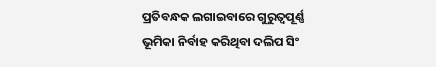ପ୍ରତିବନ୍ଧକ ଲଗାଇବାରେ ଗୁରୁତ୍ୱପୂର୍ଣ୍ଣ ଭୂମିକା ନିର୍ବାହ କରିଥିବା ଦଲିପ ସିଂ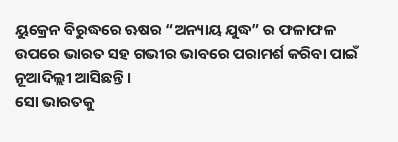ୟୁକ୍ରେନ ବିରୁଦ୍ଧରେ ଋଷର “ଅନ୍ୟାୟ ଯୁଦ୍ଧ” ର ଫଳାଫଳ ଉପରେ ଭାରତ ସହ ଗଭୀର ଭାବରେ ପରାମର୍ଶ କରିବା ପାଇଁ ନୂଆଦିଲ୍ଲୀ ଆସିଛନ୍ତି ।
ସୋ ଭାରତକୁ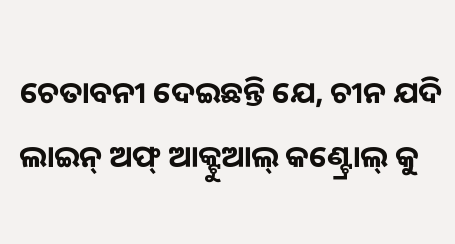ଚେତାବନୀ ଦେଇଛନ୍ତି ଯେ, ଚୀନ ଯଦି ଲାଇନ୍ ଅଫ୍ ଆକ୍ଟୁଆଲ୍ କଣ୍ଟ୍ରୋଲ୍ କୁ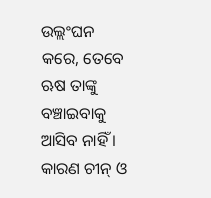ଉଲ୍ଲଂଘନ କରେ, ତେବେ ଋଷ ତାଙ୍କୁ ବଞ୍ଚାଇବାକୁ ଆସିବ ନାହିଁ । କାରଣ ଚୀନ୍ ଓ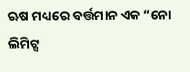ଋଷ ମଧ୍ୟରେ ବର୍ତ୍ତମାନ ଏକ “ନୋ ଲିମିଟ୍ସ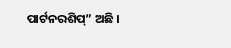ପାର୍ଟନରଶିପ୍” ଅଛି ।